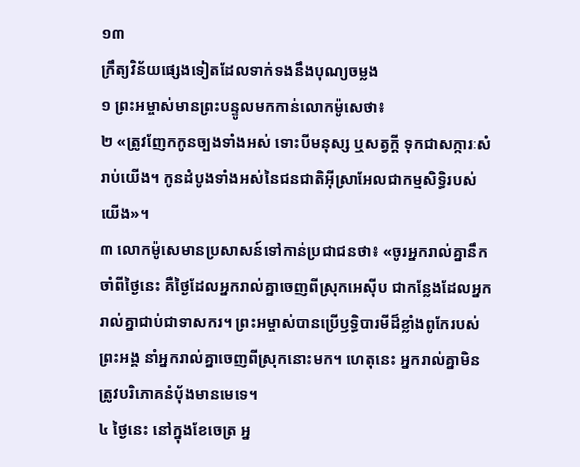១៣
ក្រឹត្យវិន័យផ្សេងទៀតដែលទាក់ទងនឹងបុណ្យចម្លង
១ ព្រះអម្ចាស់មានព្រះបន្ទូលមកកាន់លោកម៉ូសេថា៖
២ «ត្រូវញែកកូនច្បងទាំងអស់ ទោះបីមនុស្ស ឬសត្វក្ដី ទុកជាសក្ការៈសំរាប់យើង។ កូនដំបូងទាំងអស់នៃជនជាតិអ៊ីស្រាអែលជាកម្មសិទ្ធិរបស់យើង»។
៣ លោកម៉ូសេមានប្រសាសន៍ទៅកាន់ប្រជាជនថា៖ «ចូរអ្នករាល់គ្នានឹកចាំពីថ្ងៃនេះ គឺថ្ងៃដែលអ្នករាល់គ្នាចេញពីស្រុកអេស៊ីប ជាកន្លែងដែលអ្នករាល់គ្នាជាប់ជាទាសករ។ ព្រះអម្ចាស់បានប្រើឫទ្ធិបារមីដ៏ខ្លាំងពូកែរបស់ព្រះអង្គ នាំអ្នករាល់គ្នាចេញពីស្រុកនោះមក។ ហេតុនេះ អ្នករាល់គ្នាមិនត្រូវបរិភោគនំបុ័ងមានមេទេ។
៤ ថ្ងៃនេះ នៅក្នុងខែចេត្រ អ្ន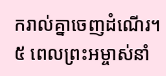ករាល់គ្នាចេញដំណើរ។
៥ ពេលព្រះអម្ចាស់នាំ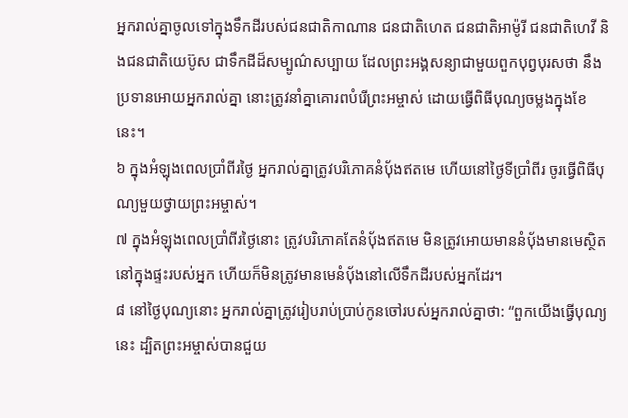អ្នករាល់គ្នាចូលទៅក្នុងទឹកដីរបស់ជនជាតិកាណាន ជនជាតិហេត ជនជាតិអាម៉ូរី ជនជាតិហេវី និងជនជាតិយេប៊ូស ជាទឹកដីដ៏សម្បូណ៌សប្បាយ ដែលព្រះអង្គសន្យាជាមួយពួកបុព្វបុរសថា នឹងប្រទានអោយអ្នករាល់គ្នា នោះត្រូវនាំគ្នាគោរពបំរើព្រះអម្ចាស់ ដោយធ្វើពិធីបុណ្យចម្លងក្នុងខែនេះ។
៦ ក្នុងអំឡុងពេលប្រាំពីរថ្ងៃ អ្នករាល់គ្នាត្រូវបរិភោគនំបុ័ងឥតមេ ហើយនៅថ្ងៃទីប្រាំពីរ ចូរធ្វើពិធីបុណ្យមួយថ្វាយព្រះអម្ចាស់។
៧ ក្នុងអំឡុងពេលប្រាំពីរថ្ងៃនោះ ត្រូវបរិភោគតែនំបុ័ងឥតមេ មិនត្រូវអោយមាននំបុ័ងមានមេស្ថិតនៅក្នុងផ្ទះរបស់អ្នក ហើយក៏មិនត្រូវមានមេនំបុ័ងនៅលើទឹកដីរបស់អ្នកដែរ។
៨ នៅថ្ងៃបុណ្យនោះ អ្នករាល់គ្នាត្រូវរៀបរាប់ប្រាប់កូនចៅរបស់អ្នករាល់គ្នាថា: “ពួកយើងធ្វើបុណ្យនេះ ដ្បិតព្រះអម្ចាស់បានជួយ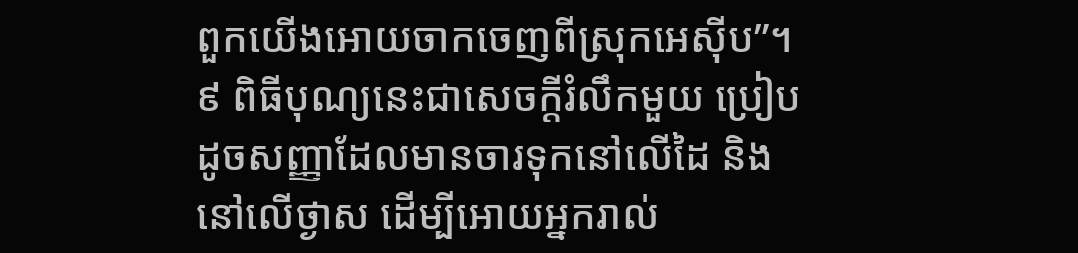ពួកយើងអោយចាកចេញពីស្រុកអេស៊ីប”។
៩ ពិធីបុណ្យនេះជាសេចក្ដីរំលឹកមួយ ប្រៀបដូចសញ្ញាដែលមានចារទុកនៅលើដៃ និងនៅលើថ្ងាស ដើម្បីអោយអ្នករាល់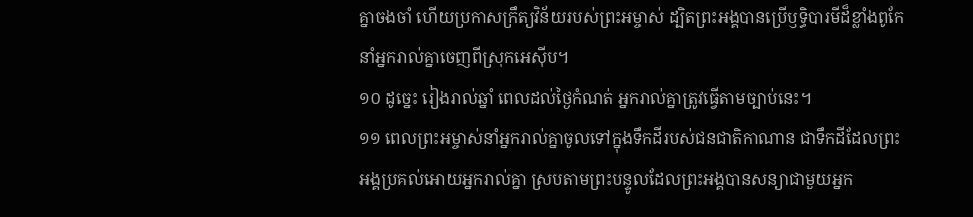គ្នាចងចាំ ហើយប្រកាសក្រឹត្យវិន័យរបស់ព្រះអម្ចាស់ ដ្បិតព្រះអង្គបានប្រើឫទ្ធិបារមីដ៏ខ្លាំងពូកែ នាំអ្នករាល់គ្នាចេញពីស្រុកអេស៊ីប។
១០ ដូច្នេះ រៀងរាល់ឆ្នាំ ពេលដល់ថ្ងៃកំណត់ អ្នករាល់គ្នាត្រូវធ្វើតាមច្បាប់នេះ។
១១ ពេលព្រះអម្ចាស់នាំអ្នករាល់គ្នាចូលទៅក្នុងទឹកដីរបស់ជនជាតិកាណាន ជាទឹកដីដែលព្រះអង្គប្រគល់អោយអ្នករាល់គ្នា ស្របតាមព្រះបន្ទូលដែលព្រះអង្គបានសន្យាជាមួយអ្នក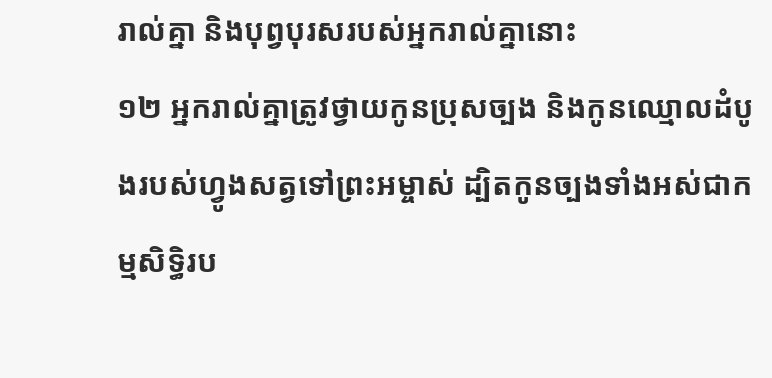រាល់គ្នា និងបុព្វបុរសរបស់អ្នករាល់គ្នានោះ
១២ អ្នករាល់គ្នាត្រូវថ្វាយកូនប្រុសច្បង និងកូនឈ្មោលដំបូងរបស់ហ្វូងសត្វទៅព្រះអម្ចាស់ ដ្បិតកូនច្បងទាំងអស់ជាកម្មសិទ្ធិរប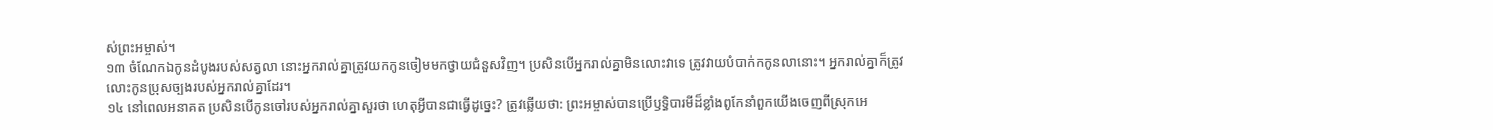ស់ព្រះអម្ចាស់។
១៣ ចំណែកឯកូនដំបូងរបស់សត្វលា នោះអ្នករាល់គ្នាត្រូវយកកូនចៀមមកថ្វាយជំនួសវិញ។ ប្រសិនបើអ្នករាល់គ្នាមិនលោះវាទេ ត្រូវវាយបំបាក់កកូនលានោះ។ អ្នករាល់គ្នាក៏ត្រូវលោះកូនប្រុសច្បងរបស់អ្នករាល់គ្នាដែរ។
១៤ នៅពេលអនាគត ប្រសិនបើកូនចៅរបស់អ្នករាល់គ្នាសួរថា ហេតុអ្វីបានជាធ្វើដូច្នេះ? ត្រូវឆ្លើយថា: ព្រះអម្ចាស់បានប្រើឫទ្ធិបារមីដ៏ខ្លាំងពូកែនាំពួកយើងចេញពីស្រុកអេ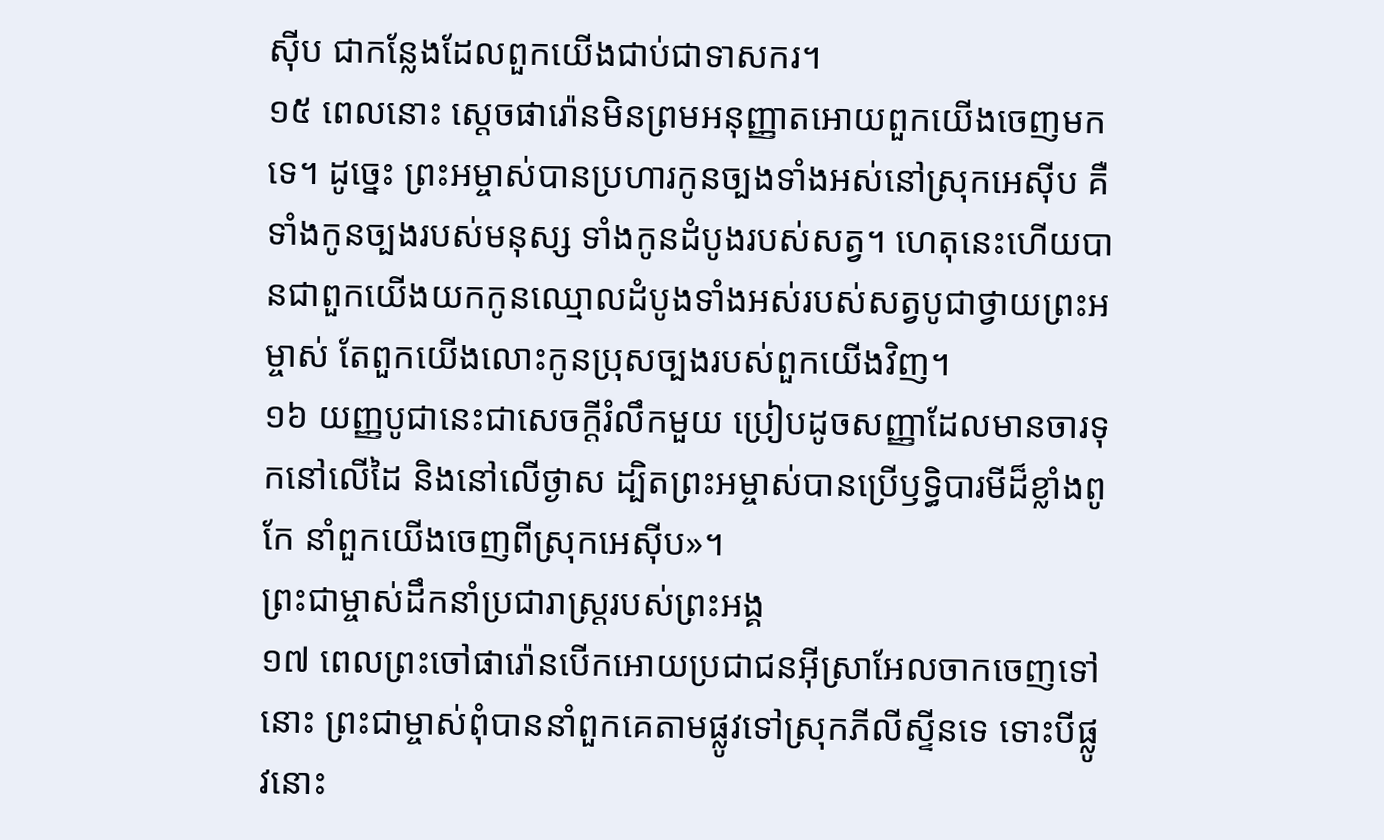ស៊ីប ជាកន្លែងដែលពួកយើងជាប់ជាទាសករ។
១៥ ពេលនោះ ស្ដេចផារ៉ោនមិនព្រមអនុញ្ញាតអោយពួកយើងចេញមកទេ។ ដូច្នេះ ព្រះអម្ចាស់បានប្រហារកូនច្បងទាំងអស់នៅស្រុកអេស៊ីប គឺទាំងកូនច្បងរបស់មនុស្ស ទាំងកូនដំបូងរបស់សត្វ។ ហេតុនេះហើយបានជាពួកយើងយកកូនឈ្មោលដំបូងទាំងអស់របស់សត្វបូជាថ្វាយព្រះអម្ចាស់ តែពួកយើងលោះកូនប្រុសច្បងរបស់ពួកយើងវិញ។
១៦ យញ្ញបូជានេះជាសេចក្ដីរំលឹកមួយ ប្រៀបដូចសញ្ញាដែលមានចារទុកនៅលើដៃ និងនៅលើថ្ងាស ដ្បិតព្រះអម្ចាស់បានប្រើឫទ្ធិបារមីដ៏ខ្លាំងពូកែ នាំពួកយើងចេញពីស្រុកអេស៊ីប»។
ព្រះជាម្ចាស់ដឹកនាំប្រជារាស្ត្ររបស់ព្រះអង្គ
១៧ ពេលព្រះចៅផារ៉ោនបើកអោយប្រជាជនអ៊ីស្រាអែលចាកចេញទៅនោះ ព្រះជាម្ចាស់ពុំបាននាំពួកគេតាមផ្លូវទៅស្រុកភីលីស្ទីនទេ ទោះបីផ្លូវនោះ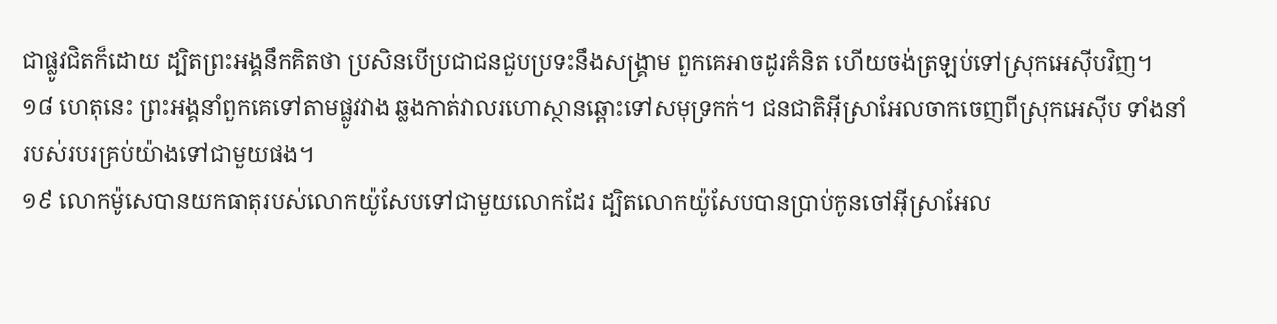ជាផ្លូវជិតក៏ដោយ ដ្បិតព្រះអង្គនឹកគិតថា ប្រសិនបើប្រជាជនជួបប្រទះនឹងសង្គ្រាម ពួកគេអាចដូរគំនិត ហើយចង់ត្រឡប់ទៅស្រុកអេស៊ីបវិញ។
១៨ ហេតុនេះ ព្រះអង្គនាំពួកគេទៅតាមផ្លូវវាង ឆ្លងកាត់វាលរហោស្ថានឆ្ពោះទៅសមុទ្រកក់។ ជនជាតិអ៊ីស្រាអែលចាកចេញពីស្រុកអេស៊ីប ទាំងនាំរបស់របរគ្រប់យ៉ាងទៅជាមួយផង។
១៩ លោកម៉ូសេបានយកធាតុរបស់លោកយ៉ូសែបទៅជាមួយលោកដែរ ដ្បិតលោកយ៉ូសែបបានប្រាប់កូនចៅអ៊ីស្រាអែល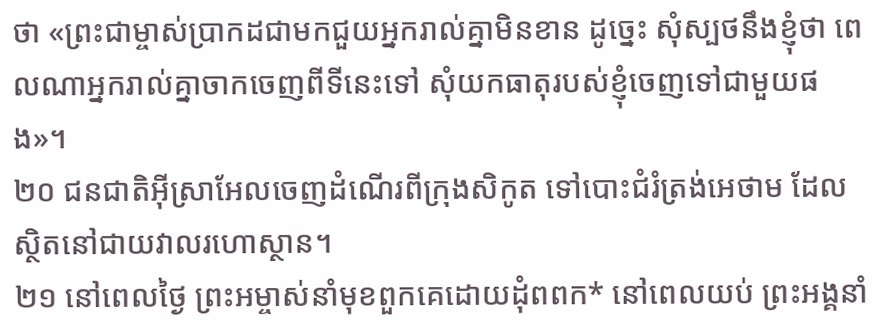ថា «ព្រះជាម្ចាស់ប្រាកដជាមកជួយអ្នករាល់គ្នាមិនខាន ដូច្នេះ សុំស្បថនឹងខ្ញុំថា ពេលណាអ្នករាល់គ្នាចាកចេញពីទីនេះទៅ សុំយកធាតុរបស់ខ្ញុំចេញទៅជាមួយផង»។
២០ ជនជាតិអ៊ីស្រាអែលចេញដំណើរពីក្រុងសិកូត ទៅបោះជំរំត្រង់អេថាម ដែលស្ថិតនៅជាយវាលរហោស្ថាន។
២១ នៅពេលថ្ងៃ ព្រះអម្ចាស់នាំមុខពួកគេដោយដុំពពក* នៅពេលយប់ ព្រះអង្គនាំ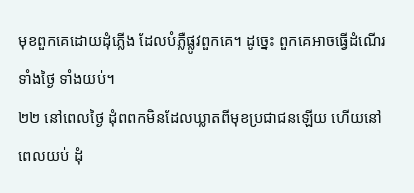មុខពួកគេដោយដុំភ្លើង ដែលបំភ្លឺផ្លូវពួកគេ។ ដូច្នេះ ពួកគេអាចធ្វើដំណើរទាំងថ្ងៃ ទាំងយប់។
២២ នៅពេលថ្ងៃ ដុំពពកមិនដែលឃ្លាតពីមុខប្រជាជនឡើយ ហើយនៅពេលយប់ ដុំ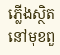ភ្លើងស្ថិតនៅមុខពួ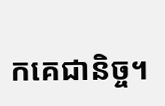កគេជានិច្ច។